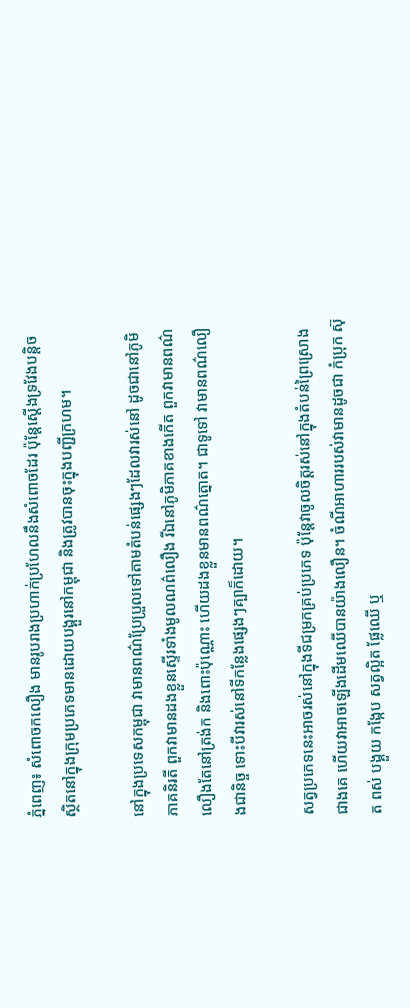ភ្នំពេញ៖ សំពោចកលឿង មានរូបរាងប្រហាក់ប្រហែលនឹងសំពោចដែរ ប៉ុន្តែស្តើងទ្រវែងបន្តិច ស្ថិតនៅក្នុងក្រុមប្រភេទមានដោយបង្គួរនៅកម្ពុជា និងត្រូវបានចុះក្នុងបញ្ជីក្រហម។

នៅក្នុងប្រទេសកម្ពុជា វាមានពណ៌ប្រែប្រួលទៅតាមតំបន់ផ្សេងៗដែលវារស់នៅ ដូចជានៅភូមិភាគនិរតី ពួកវាមានដងខ្លួនស្ទើរទាំងមូលណព៌លឿង រីឯនៅភូមិភាគខាងកើត ពួកវាមានពណ៌លឿងតែនៅត្រង់ក និងពោះប៉ុណ្ណោះ ហើយដងខ្លួនមានពណ៌ត្នោត។ ជាទូទៅ វាមានពណ៌លឿងជានិច្ច ទោះបីវារស់នៅទីកន្លែងផ្សេងៗគ្បាក៏ដោយ។

សត្វប្រភេទនេះអាចរស់នៅក្នុងទីជម្រកគ្រប់ប្រភេទ ប៉ុន្តែវាចូលចិត្តរស់នៅក្នុងតំបន់ព្រៃស្រោងជាងគេ ហើយវាអាចឡើងដើមឈើបានយ៉ាងលឿន។ ចំណីអាហាររបស់វាមានដូចជា កំប្រុក ស៊ុត ពស់ បង្គួយ កង្កែប សត្វល្អិត ផ្លែឈើ ឬ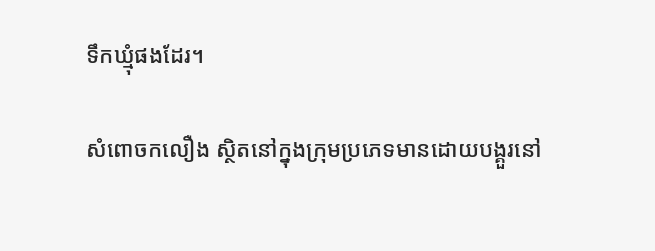ទឹកឃ្មុំផងដែរ។

សំពោចកលឿង ស្ថិតនៅក្នុងក្រុមប្រភេទមានដោយបង្គួរនៅ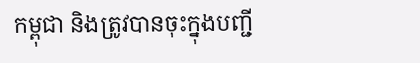កម្ពុជា និងត្រូវបានចុះក្នុងបញ្ជី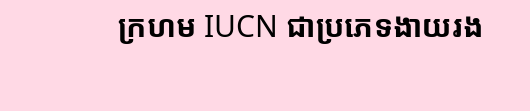ក្រហម IUCN ជាប្រភេទងាយរង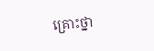គ្រោះថ្នា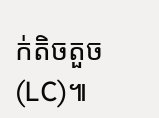ក់តិចតួច (LC)៕